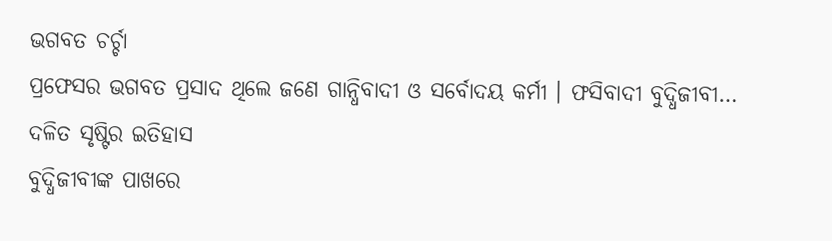ଭଗବତ ଚର୍ଚ୍ଚା
ପ୍ରଫେସର ଭଗବତ ପ୍ରସାଦ ଥିଲେ ଜଣେ ଗାନ୍ଧିବାଦୀ ଓ ସର୍ବୋଦୟ କର୍ମୀ । ଫସିବାଦୀ ବୁଦ୍ଧିଜୀବୀ…
ଦଳିତ ସୃଷ୍ଟିର ଇତିହାସ
ବୁଦ୍ଧିଜୀବୀଙ୍କ ପାଖରେ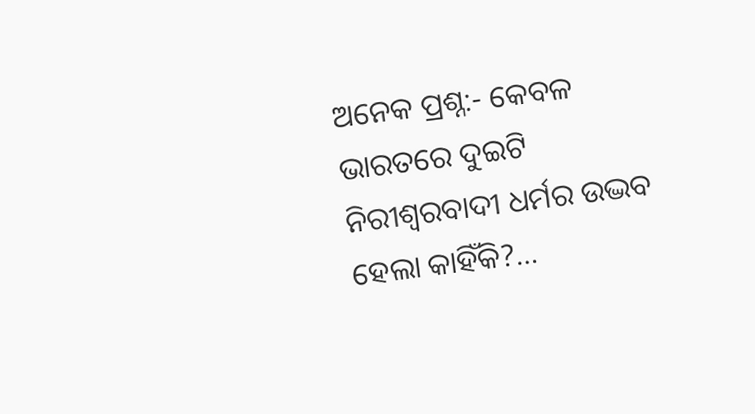ଅନେକ ପ୍ରଶ୍ନ:- କେବଳ ଭାରତରେ ଦୁଇଟି ନିରୀଶ୍ୱରବାଦୀ ଧର୍ମର ଉଦ୍ଭବ ହେଲା କାହିଁକି?…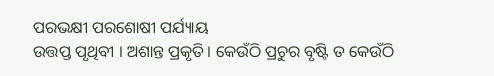ପରଭକ୍ଷୀ ପରଶୋଷୀ ପର୍ଯ୍ୟାୟ
ଉତ୍ତପ୍ତ ପୃଥିବୀ । ଅଶାନ୍ତ ପ୍ରକୃତି । କେଉଁଠି ପ୍ରଚୁର ବୃଷ୍ଟି ତ କେଉଁଠି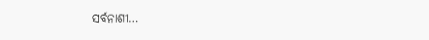ସର୍ବନାଶୀ…